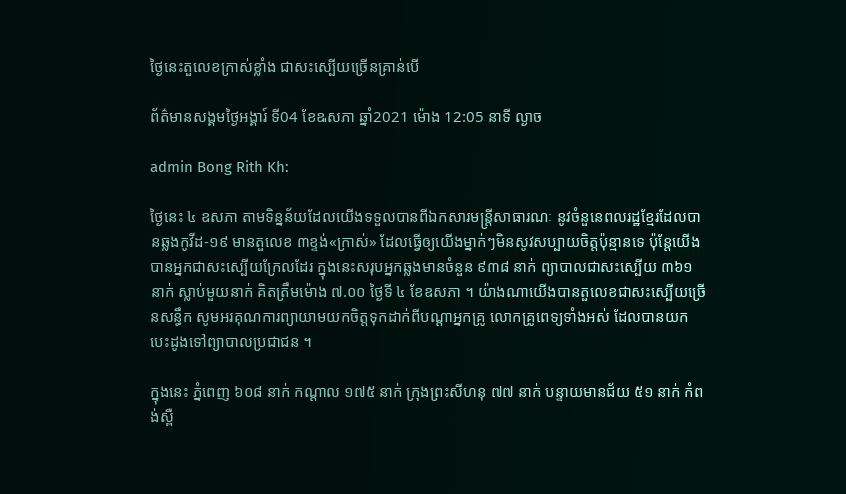ថ្ងៃនេះតួលេខក្រាស់ខ្លាំង ជាសះស្បើយច្រើនគ្រាន់បើ

ព័ត៌មានសង្គមថ្ងៃអង្គារ៍ ទី04 ខែឩសភា ឆ្នាំ2021 ម៉ោង 12:05 នាទី ល្ងាច

admin Bong Rith Kh:

ថ្ងៃនេះ ៤ ឧសភា តាមទិន្នន័យដែលយើងទទួលបានពីឯកសារមន្ត្រីសាធារណៈ នូវចំនួនេពលរដ្ឋខ្មែរដែលបានឆ្លងកូវីដ-១៩ មានតួលេខ ៣ខ្ទង់«ក្រាស់» ដែលធ្វើឲ្យយើងម្នាក់ៗមិនសូវសប្បាយចិត្តប៉ុន្មានទេ ប៉ុន្តែយើងបានអ្នកជាសះស្បើយក្រែលដែរ ក្នុងនេះសរុបអ្នកឆ្លងមានចំនួន ៩៣៨ នាក់ ព្យាបាលជាសះស្បើយ ៣៦១ នាក់ ស្លាប់មួយនាក់ គិតត្រឹមម៉ោង ៧.០០ ថ្ងៃទី ៤ ខែឧសភា ។ យ៉ាងណាយើងបានតួលេខជាសះស្បើយច្រើនសន្ធឹក សូមអរគុណការព្យាយាមយកចិត្តទុកដាក់ពីបណ្តាអ្នកគ្រូ លោកគ្រូពេទ្យទាំងអស់ ដែលបានយកបេះដូងទៅព្យាបាលប្រជាជន ។

ក្នុងនេះ ភ្នំពេញ ៦០៨ នាក់ កណ្តាល ១៧៥ នាក់ ក្រុងព្រះសីហនុ ៧៧ នាក់ បន្ទាយមានជ័យ ៥១ នាក់ កំពង់ស្ពឺ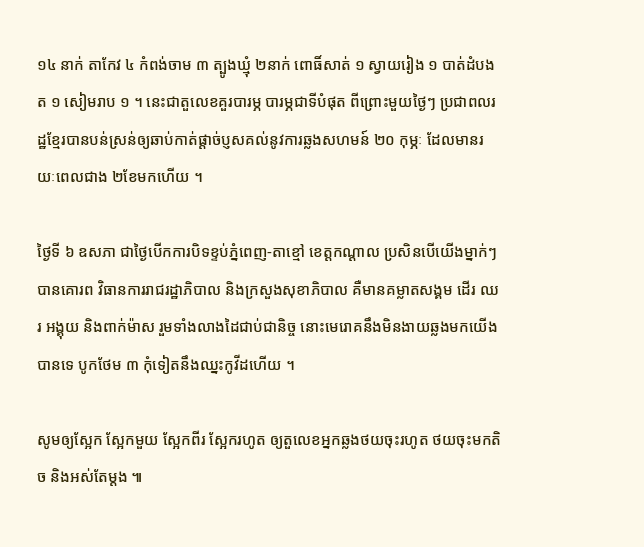១៤ នាក់ តាកែវ ៤ កំពង់ចាម ៣ ត្បូងឃ្មុំ ២នាក់ ពោធិ៍សាត់ ១ ស្វាយរៀង ១ បាត់ដំបងត ១ សៀមរាប ១ ។ នេះជាតួលេខគួរបារម្ភ បារម្ភជាទីបំផុត ពីព្រោះមួយថ្ងៃៗ ប្រជាពលរដ្ឋខ្មែរបានបន់ស្រន់ឲ្យឆាប់កាត់ផ្តាច់ប្ញសគល់នូវការឆ្លងសហមន៍ ២០ កុម្ភៈ ដែលមានរយៈពេលជាង ២ខែមកហើយ ។

ថ្ងៃទី ៦ ឧសភា ជាថ្ងៃបើកការបិទខ្ទប់ភ្នំពេញ-តាខ្មៅ ខេត្តកណ្តាល ប្រសិនបើយើងម្នាក់ៗបានគោរព វិធានការរាជរដ្ឋាភិបាល និងក្រសួងសុខាភិបាល គឺមានគម្លាតសង្គម ដើរ ឈរ អង្គុយ និងពាក់ម៉ាស រួមទាំងលាងដៃជាប់ជានិច្ច នោះមេរោគនឹងមិនងាយឆ្លងមកយើងបានទេ បូកថែម ៣ កុំទៀតនឹងឈ្នះកូវីដហើយ ។

សូមឲ្យស្អែក ស្អែកមួយ ស្អែកពីរ ស្អែករហូត ឲ្យតួលេខអ្នកឆ្លងថយចុះរហូត ថយចុះមកតិច និងអស់តែម្តង ៕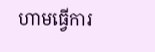ហាមធ្វើការ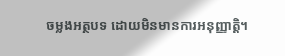ចម្លងអត្ថបទ ដោយមិនមានការអនុញ្ញាត្តិ។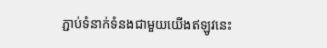ភ្ជាប់ទំនាក់ទំនងជាមួយយើងឥឡូវនេះ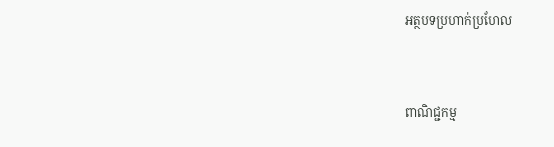អត្ថបទប្រហាក់ប្រហែល


ពាណិជ្ជកម្ម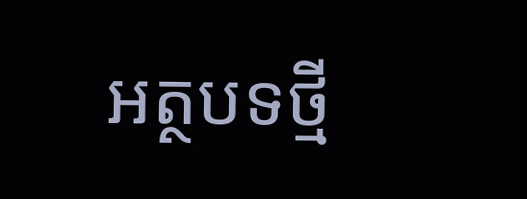អត្ថបទថ្មី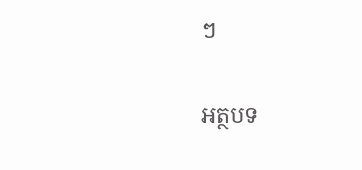ៗ

អត្ថបទ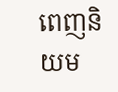ពេញនិយម